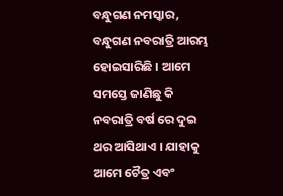ବନ୍ଧୁଗଣ ନମସ୍କାର, ବନ୍ଧୁଗଣ ନବରାତ୍ରି ଆରମ୍ଭ ହୋଇସାରିଛି । ଆମେ ସମସ୍ତେ ଜାଣିଛୁ କି ନବରାତ୍ରି ବର୍ଷ ରେ ଦୁଇ ଥର ଆସିଥାଏ । ଯାହାକୁ ଆମେ ଚୈତ୍ର ଏବଂ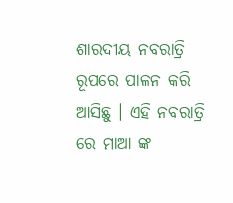ଶାରଦୀୟ ନବରାତ୍ରି ରୂପରେ ପାଳନ କରି ଆସିଛୁ । ଏହି ନବରାତ୍ରି ରେ ମାଆ ଙ୍କ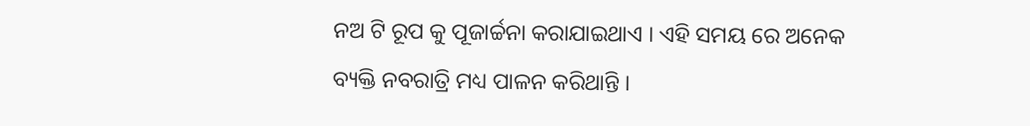ନଅ ଟି ରୂପ କୁ ପୂଜାର୍ଚ୍ଚନା କରାଯାଇଥାଏ । ଏହି ସମୟ ରେ ଅନେକ ବ୍ୟକ୍ତି ନବରାତ୍ରି ମଧ୍ୟ ପାଳନ କରିଥାନ୍ତି ।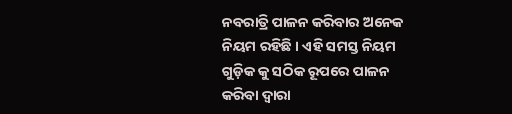ନବରାତ୍ରି ପାଳନ କରିବାର ଅନେକ ନିୟମ ରହିଛି । ଏହି ସମସ୍ତ ନିୟମ ଗୁଡ଼ିକ କୁ ସଠିକ ରୂପରେ ପାଳନ କରିବା ଦ୍ୱାରା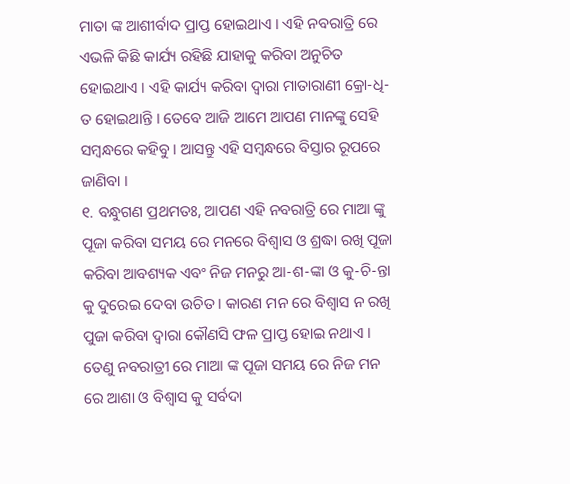ମାତା ଙ୍କ ଆଶୀର୍ବାଦ ପ୍ରାପ୍ତ ହୋଇଥାଏ । ଏହି ନବରାତ୍ରି ରେ ଏଭଳି କିଛି କାର୍ଯ୍ୟ ରହିଛି ଯାହାକୁ କରିବା ଅନୁଚିତ ହୋଇଥାଏ । ଏହି କାର୍ଯ୍ୟ କରିବା ଦ୍ୱାରା ମାତାରାଣୀ କ୍ରୋ-ଧି-ତ ହୋଇଥାନ୍ତି । ତେବେ ଆଜି ଆମେ ଆପଣ ମାନଙ୍କୁ ସେହି ସମ୍ବନ୍ଧରେ କହିବୁ । ଆସନ୍ତୁ ଏହି ସମ୍ବନ୍ଧରେ ବିସ୍ତାର ରୂପରେ ଜାଣିବା ।
୧. ବନ୍ଧୁଗଣ ପ୍ରଥମତଃ, ଆପଣ ଏହି ନବରାତ୍ରି ରେ ମାଆ ଙ୍କୁ ପୂଜା କରିବା ସମୟ ରେ ମନରେ ବିଶ୍ୱାସ ଓ ଶ୍ରଦ୍ଧା ରଖି ପୂଜା କରିବା ଆବଶ୍ୟକ ଏବଂ ନିଜ ମନରୁ ଆ-ଶ-ଙ୍କା ଓ କୁ-ଚି-ନ୍ତା କୁ ଦୁରେଇ ଦେବା ଉଚିତ । କାରଣ ମନ ରେ ବିଶ୍ୱାସ ନ ରଖି ପୁଜା କରିବା ଦ୍ୱାରା କୌଣସି ଫଳ ପ୍ରାପ୍ତ ହୋଇ ନଥାଏ । ତେଣୁ ନବରାତ୍ରୀ ରେ ମାଆ ଙ୍କ ପୂଜା ସମୟ ରେ ନିଜ ମନ ରେ ଆଶା ଓ ବିଶ୍ୱାସ କୁ ସର୍ବଦା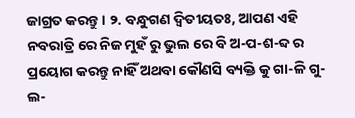ଜାଗ୍ରତ କରନ୍ତୁ । ୨. ବନ୍ଧୁଗଣ ଦ୍ବିତୀୟତଃ, ଆପଣ ଏହି ନବରାତ୍ରି ରେ ନିଜ ମୁହଁ ରୁ ଭୁଲ ରେ ବି ଅ-ପ-ଶ-ବ୍ଦ ର ପ୍ରୟୋଗ କରନ୍ତୁ ନାହିଁ ଅଥବା କୌଣସି ବ୍ୟକ୍ତି କୁ ଗା-ଳି ଗୁ-ଲ-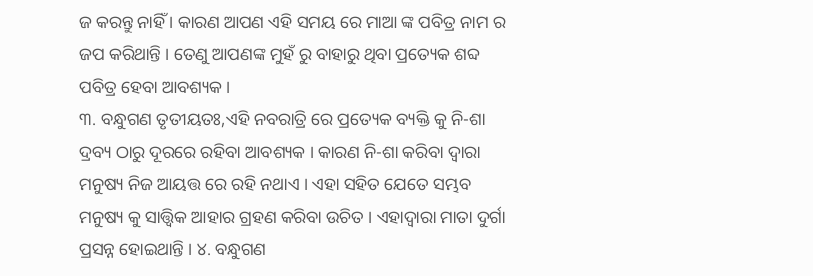ଜ କରନ୍ତୁ ନାହିଁ । କାରଣ ଆପଣ ଏହି ସମୟ ରେ ମାଆ ଙ୍କ ପବିତ୍ର ନାମ ର ଜପ କରିଥାନ୍ତି । ତେଣୁ ଆପଣଙ୍କ ମୁହଁ ରୁ ବାହାରୁ ଥିବା ପ୍ରତ୍ୟେକ ଶବ୍ଦ ପବିତ୍ର ହେବା ଆବଶ୍ୟକ ।
୩. ବନ୍ଧୁଗଣ ତୃତୀୟତଃ,ଏହି ନବରାତ୍ରି ରେ ପ୍ରତ୍ୟେକ ବ୍ୟକ୍ତି କୁ ନି-ଶା ଦ୍ରବ୍ୟ ଠାରୁ ଦୂରରେ ରହିବା ଆବଶ୍ୟକ । କାରଣ ନି-ଶା କରିବା ଦ୍ୱାରା ମନୁଷ୍ୟ ନିଜ ଆୟତ୍ତ ରେ ରହି ନଥାଏ । ଏହା ସହିତ ଯେତେ ସମ୍ଭବ ମନୁଷ୍ୟ କୁ ସାତ୍ତ୍ଵିକ ଆହାର ଗ୍ରହଣ କରିବା ଉଚିତ । ଏହାଦ୍ବାରା ମାତା ଦୁର୍ଗା ପ୍ରସନ୍ନ ହୋଇଥାନ୍ତି । ୪. ବନ୍ଧୁଗଣ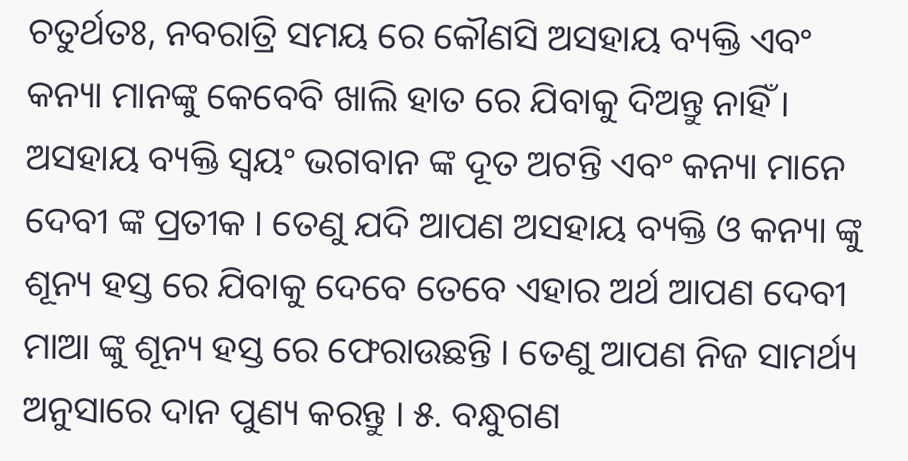ଚତୁର୍ଥତଃ, ନବରାତ୍ରି ସମୟ ରେ କୌଣସି ଅସହାୟ ବ୍ୟକ୍ତି ଏବଂ କନ୍ୟା ମାନଙ୍କୁ କେବେବି ଖାଲି ହାତ ରେ ଯିବାକୁ ଦିଅନ୍ତୁ ନାହିଁ । ଅସହାୟ ବ୍ୟକ୍ତି ସ୍ୱୟଂ ଭଗବାନ ଙ୍କ ଦୂତ ଅଟନ୍ତି ଏବଂ କନ୍ୟା ମାନେ ଦେବୀ ଙ୍କ ପ୍ରତୀକ । ତେଣୁ ଯଦି ଆପଣ ଅସହାୟ ବ୍ୟକ୍ତି ଓ କନ୍ୟା ଙ୍କୁ ଶୂନ୍ୟ ହସ୍ତ ରେ ଯିବାକୁ ଦେବେ ତେବେ ଏହାର ଅର୍ଥ ଆପଣ ଦେବୀ ମାଆ ଙ୍କୁ ଶୂନ୍ୟ ହସ୍ତ ରେ ଫେରାଉଛନ୍ତି । ତେଣୁ ଆପଣ ନିଜ ସାମର୍ଥ୍ୟ ଅନୁସାରେ ଦାନ ପୁଣ୍ୟ କରନ୍ତୁ । ୫. ବନ୍ଧୁଗଣ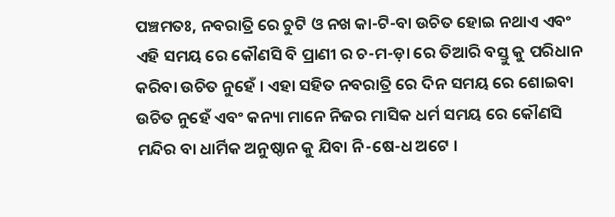ପଞ୍ଚମତଃ, ନବରାତ୍ରି ରେ ଚୁଟି ଓ ନଖ କା-ଟି-ବା ଉଚିତ ହୋଇ ନଥାଏ ଏବଂ ଏହି ସମୟ ରେ କୌଣସି ବି ପ୍ରାଣୀ ର ଚ-ମ-ଡ଼ା ରେ ତିଆରି ବସ୍ତୁ କୁ ପରିଧାନ କରିବା ଉଚିତ ନୁହେଁ । ଏହା ସହିତ ନବରାତ୍ରି ରେ ଦିନ ସମୟ ରେ ଶୋଇବା ଉଚିତ ନୁହେଁ ଏବଂ କନ୍ୟା ମାନେ ନିଜର ମାସିକ ଧର୍ମ ସମୟ ରେ କୌଣସି ମନ୍ଦିର ବା ଧାର୍ମିକ ଅନୁଷ୍ଠାନ କୁ ଯିବା ନି-ଷେ-ଧ ଅଟେ ।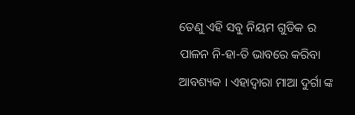ତେଣୁ ଏହି ସବୁ ନିୟମ ଗୁଡିକ ର ପାଳନ ନି-ହା-ତି ଭାବରେ କରିବା ଆବଶ୍ୟକ । ଏହାଦ୍ବାରା ମାଆ ଦୁର୍ଗା ଙ୍କ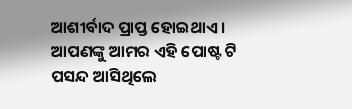ଆଶୀର୍ବାଦ ପ୍ରାପ୍ତ ହୋଇଥାଏ ।
ଆପଣଙ୍କୁ ଆମର ଏହି ପୋଷ୍ଟ ଟି ପସନ୍ଦ ଆସିଥିଲେ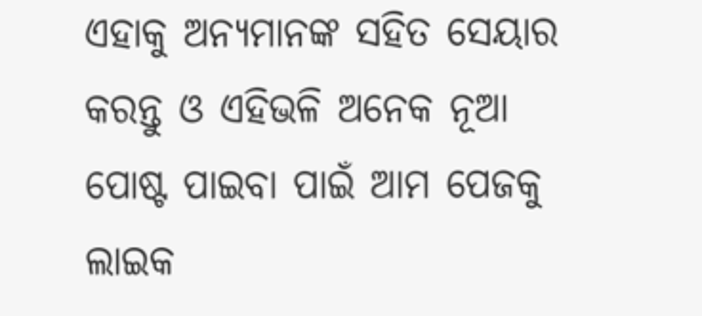ଏହାକୁ ଅନ୍ୟମାନଙ୍କ ସହିତ ସେୟାର କରନ୍ତୁ ଓ ଏହିଭଳି ଅନେକ ନୂଆ ପୋଷ୍ଟ ପାଇବା ପାଇଁ ଆମ ପେଜକୁ ଲାଇକ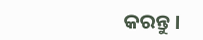କରନ୍ତୁ ।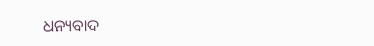ଧନ୍ୟବାଦ